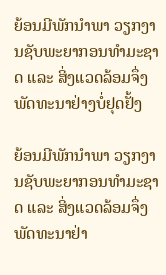ຍ້ອນມີພັກນໍາພາ ວຽກງານຊັບພະຍາກອນທໍາມະຊາດ ແລະ ສິ່ງແວດລ້ອມຈຶ່ງພັດທະນາຢ່າງບໍ່ຢຸດຢັ້ງ

ຍ້ອນມີພັກນໍາພາ ວຽກງານຊັບພະຍາກອນທໍາມະຊາດ ແລະ ສິ່ງແວດລ້ອມຈຶ່ງພັດທະນາຢ່າ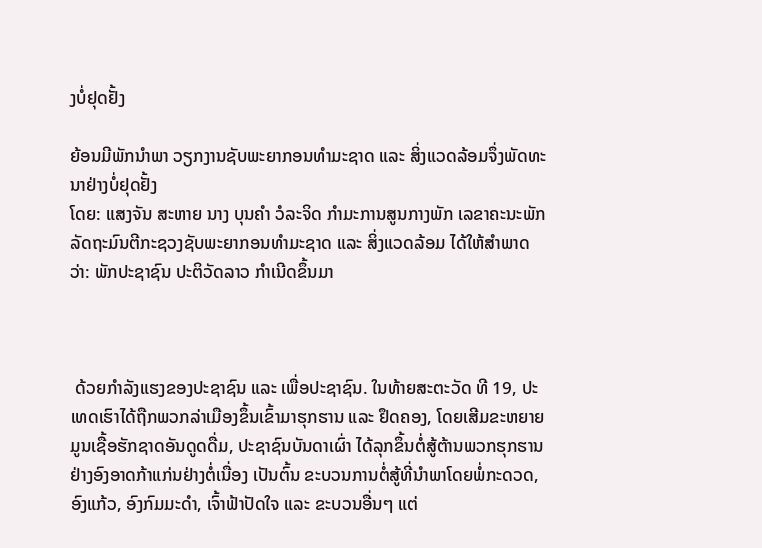ງບໍ່ຢຸດຢັ້ງ

ຍ້ອນມີພັກນໍາພາ ວຽກງານຊັບພະຍາກອນທໍາມະຊາດ ແລະ ສິ່ງແວດລ້ອມຈຶ່ງພັດທະນາຢ່າງບໍ່ຢຸດຢັ້ງ
ໂດຍ: ແສງຈັນ ສະຫາຍ ນາງ ບຸນຄໍາ ວໍລະຈິດ ກໍາມະການສູນກາງພັກ ເລຂາຄະນະພັກ ລັດຖະມົນຕີກະຊວງຊັບພະຍາກອນທໍາມະຊາດ ແລະ ສິ່ງແວດລ້ອມ ໄດ້ໃຫ້ສໍາພາດວ່າ: ພັກປະຊາຊົນ ປະຕິວັດລາວ ກໍາເນີດຂຶ້ນມາ



 ດ້ວຍກໍາລັງແຮງຂອງປະຊາຊົນ ແລະ ເພື່ອປະຊາຊົນ. ໃນທ້າຍສະຕະວັດ ທີ 19, ປະເທດເຮົາໄດ້ຖືກພວກລ່າເມືອງຂຶ້ນເຂົ້າມາຮຸກຮານ ແລະ ຢຶດຄອງ, ໂດຍເສີມຂະຫຍາຍມູນເຊື້ອຮັກຊາດອັນດູດດື່ມ, ປະຊາຊົນບັນດາເຜົ່າ ໄດ້ລຸກຂຶ້ນຕໍ່ສູ້ຕ້ານພວກຮຸກຮານຢ່າງອົງອາດກ້າແກ່ນຢ່າງຕໍ່ເນື່ອງ ເປັນຕົ້ນ ຂະບວນການຕໍ່ສູ້ທີ່ນໍາພາໂດຍພໍ່ກະດວດ, ອົງແກ້ວ, ອົງກົມມະດໍາ, ເຈົ້າຟ້າປັດໃຈ ແລະ ຂະບວນອື່ນໆ ແຕ່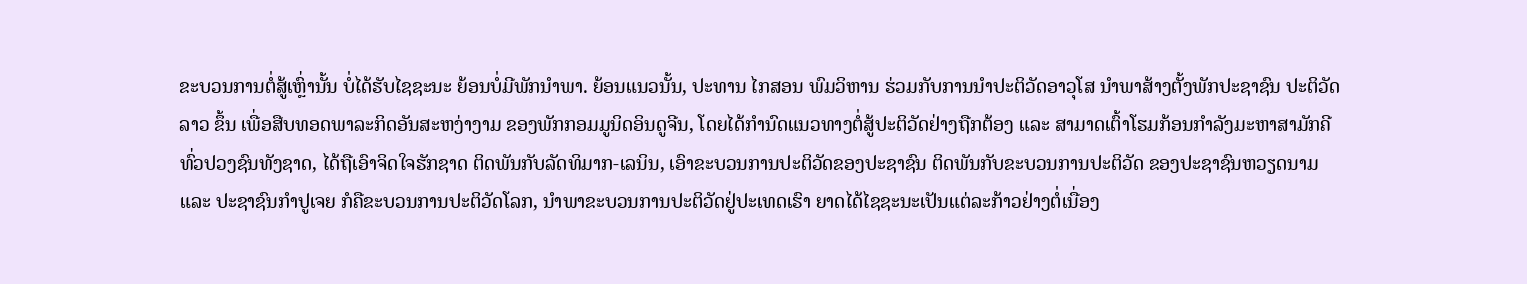ຂະບວນການຕໍ່ສູ້ເຫຼົ່ານັ້ນ ບໍ່ໄດ້ຮັບໄຊຊະນະ ຍ້ອນບໍ່ມີພັກນໍາພາ. ຍ້ອນແນວນັ້ນ, ປະທານ ໄກສອນ ພົມວິຫານ ຮ່ວມກັບການນໍາປະຕິວັດອາວຸໂສ ນໍາພາສ້າງຕັ້ງພັກປະຊາຊົນ ປະຕິວັດລາວ ຂຶ້ນ ເພື່ອສືບທອດພາລະກິດອັນສະຫງ່າງາມ ຂອງພັກກອມມູນິດອິນດູຈີນ, ໂດຍໄດ້ກໍານົດແນວທາງຕໍ່ສູ້ປະຕິວັດຢ່າງຖືກຕ້ອງ ແລະ ສາມາດເຕົ້າໂຮມກ້ອນກໍາລັງມະຫາສາມັກຄີທົ່ວປວງຊົນທັງຊາດ, ໄດ້ຖືເອົາຈິດໃຈຮັກຊາດ ຕິດພັນກັບລັດທິມາກ-ເລນິນ, ເອົາຂະບວນການປະຕິວັດຂອງປະຊາຊົນ ຕິດພັນກັບຂະບວນການປະຕິວັດ ຂອງປະຊາຊົນຫວຽດນາມ ແລະ ປະຊາຊົນກໍາປູເຈຍ ກໍຄືຂະບວນການປະຕິວັດໂລກ, ນໍາພາຂະບວນການປະຕິວັດຢູ່ປະເທດເຮົາ ຍາດໄດ້ໄຊຊະນະເປັນແຕ່ລະກ້າວຢ່າງຕໍ່ເນື່ອງ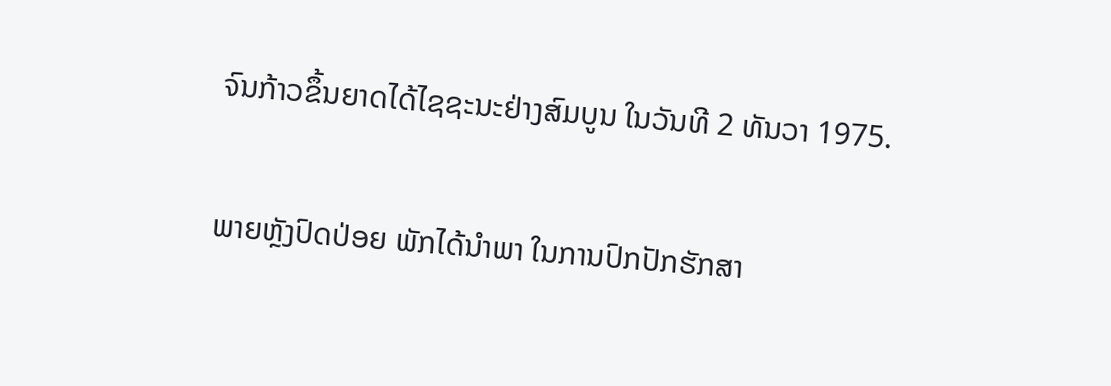ຈົນກ້າວຂຶ້ນຍາດໄດ້ໄຊຊະນະຢ່າງສົມບູນ ໃນວັນທີ 2 ທັນວາ 1975.

ພາຍຫຼັງປົດປ່ອຍ ພັກໄດ້ນໍາພາ ໃນການປົກປັກຮັກສາ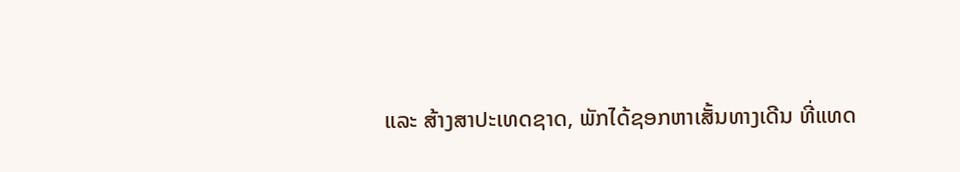ແລະ ສ້າງສາປະເທດຊາດ, ພັກໄດ້ຊອກຫາເສັ້ນທາງເດີນ ທີ່ແທດ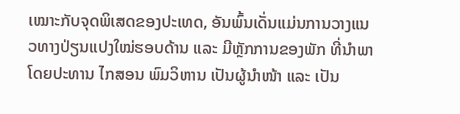ເໝາະກັບຈຸດພິເສດຂອງປະເທດ, ອັນພົ້ນເດັ່ນແມ່ນການວາງແນວທາງປ່ຽນແປງໃໝ່ຮອບດ້ານ ແລະ ມີຫຼັກການຂອງພັກ ທີ່ນໍາພາໂດຍປະທານ ໄກສອນ ພົມວິຫານ ເປັນຜູ້ນໍາໜ້າ ແລະ ເປັນ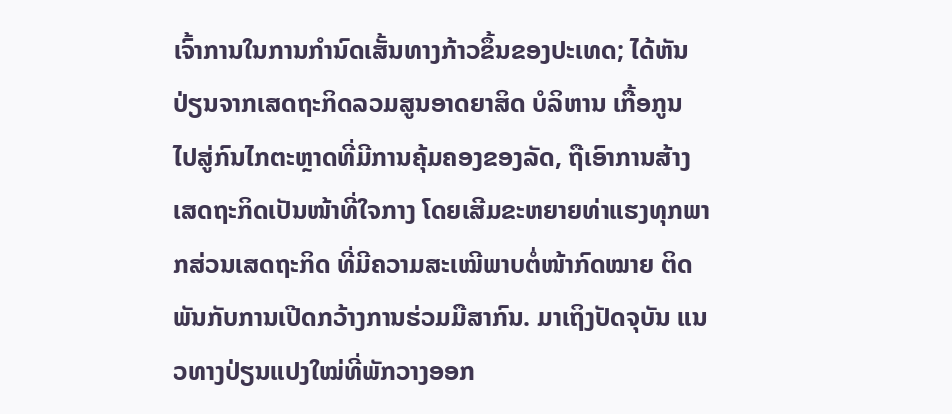ເຈົ້າການໃນການກໍານົດເສັ້ນທາງກ້າວຂຶ້ນຂອງປະເທດ; ໄດ້ຫັນປ່ຽນຈາກເສດຖະກິດລວມສູນອາດຍາສິດ ບໍລິຫານ ເກື້ອກູນ ໄປສູ່ກົນໄກຕະຫຼາດທີ່ມີການຄຸ້ມຄອງຂອງລັດ, ຖືເອົາການສ້າງເສດຖະກິດເປັນໜ້າທີ່ໃຈກາງ ໂດຍເສີມຂະຫຍາຍທ່າແຮງທຸກພາກສ່ວນເສດຖະກິດ ທີ່ມີຄວາມສະເໝີພາບຕໍ່ໜ້າກົດໝາຍ ຕິດພັນກັບການເປີດກວ້າງການຮ່ວມມືສາກົນ. ມາເຖິງປັດຈຸບັນ ແນວທາງປ່ຽນແປງໃໝ່ທີ່ພັກວາງອອກ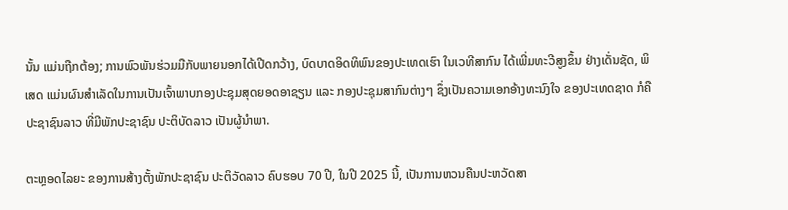ນັ້ນ ແມ່ນຖືກຕ້ອງ; ການພົວພັນຮ່ວມມືກັບພາຍນອກໄດ້ເປີດກວ້າງ, ບົດບາດອິດທິພົນຂອງປະເທດເຮົາ ໃນເວທີສາກົນ ໄດ້ເພີ່ມທະວີສູງຂຶ້ນ ຢ່າງເດັ່ນຊັດ, ພິເສດ ແມ່ນຜົນສໍາເລັດໃນການເປັນເຈົ້າພາບກອງປະຊຸມສຸດຍອດອາຊຽນ ແລະ ກອງປະຊຸມສາກົນຕ່າງໆ ຊຶ່ງເປັນຄວາມເອກອ້າງທະນົງໃຈ ຂອງປະເທດຊາດ ກໍຄືປະຊາຊົນລາວ ທີ່ມີພັກປະຊາຊົນ ປະຕິບັດລາວ ເປັນຜູ້ນໍາພາ.

ຕະຫຼອດໄລຍະ ຂອງການສ້າງຕັ້ງພັກປະຊາຊົນ ປະຕິວັດລາວ ຄົບຮອບ 70 ປີ, ໃນປີ 2025 ນີ້, ເປັນການຫວນຄືນປະຫວັດສາ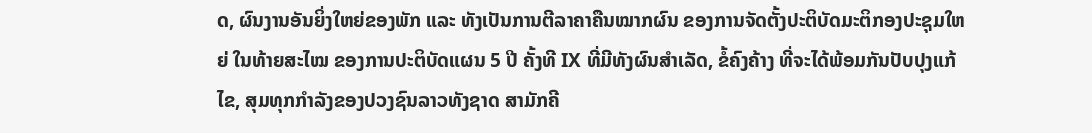ດ, ຜົນງານອັນຍິ່ງໃຫຍ່ຂອງພັກ ແລະ ທັງເປັນການຕີລາຄາຄືນໝາກຜົນ ຂອງການຈັດຕັ້ງປະຕິບັດມະຕິກອງປະຊຸມໃຫຍ່ ໃນທ້າຍສະໄໝ ຂອງການປະຕິບັດແຜນ 5 ປີ ຄັ້ງທີ IX ທີ່ມີທັງຜົນສໍາເລັດ, ຂໍ້ຄົງຄ້າງ ທີ່ຈະໄດ້ພ້ອມກັນປັບປຸງແກ້ໄຂ, ສຸມທຸກກໍາລັງຂອງປວງຊົນລາວທັງຊາດ ສາມັກຄີ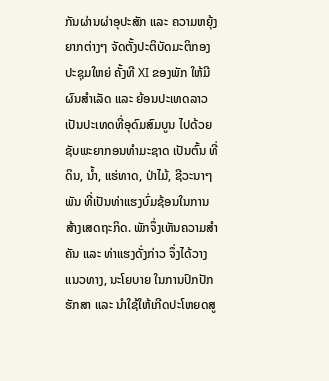ກັນຜ່ານຜ່າອຸປະສັກ ແລະ ຄວາມຫຍຸ້ງຍາກຕ່າງໆ ຈັດຕັ້ງປະຕິບັດມະຕິກອງປະຊຸມໃຫຍ່ ຄັ້ງທີ XI ຂອງພັກ ໃຫ້ມີຜົນສໍາເລັດ ແລະ ຍ້ອນປະເທດລາວ ເປັນປະເທດທີ່ອຸດົມສົມບູນ ໄປດ້ວຍຊັບພະຍາກອນທໍາມະຊາດ ເປັນຕົ້ນ ທີ່ດິນ, ນໍ້າ, ແຮ່ທາດ, ປ່າໄມ້, ຊີວະນາໆພັນ ທີ່ເປັນທ່າແຮງບົ່ມຊ້ອນໃນການສ້າງເສດຖະກິດ. ພັກຈຶ່ງເຫັນຄວາມສໍາຄັນ ແລະ ທ່າແຮງດັ່ງກ່າວ ຈຶ່ງໄດ້ວາງແນວທາງ, ນະໂຍບາຍ ໃນການປົກປັກຮັກສາ ແລະ ນໍາໃຊ້ໃຫ້ເກີດປະໂຫຍດສູ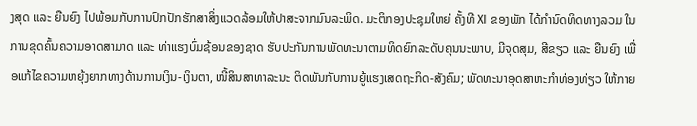ງສຸດ ແລະ ຍືນຍົງ ໄປພ້ອມກັບການປົກປັກຮັກສາສິ່ງແວດລ້ອມໃຫ້ປາສະຈາກມົນລະພິດ. ມະຕິກອງປະຊຸມໃຫຍ່ ຄັ້ງທີ XI ຂອງພັກ ໄດ້ກໍານົດທິດທາງລວມ ໃນການຂຸດຄົ້ນຄວາມອາດສາມາດ ແລະ ທ່າແຮງບົ່ມຊ້ອນຂອງຊາດ ຮັບປະກັນການພັດທະນາຕາມທິດຍົກລະດັບຄຸນນະພາບ, ມີຈຸດສຸມ, ສີຂຽວ ແລະ ຍືນຍົງ ເພື່ອແກ້ໄຂຄວາມຫຍຸ້ງຍາກທາງດ້ານການເງິນ-ເງິນຕາ, ໜີ້ສິນສາທາລະນະ ຕິດພັນກັບການຍູ້ແຮງເສດຖະກິດ-ສັງຄົມ; ພັດທະນາອຸດສາຫະກໍາທ່ອງທ່ຽວ ໃຫ້ກາຍ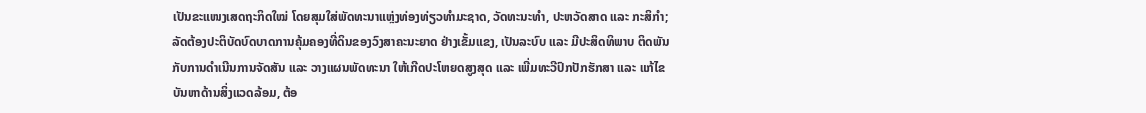ເປັນຂະແໜງເສດຖະກິດໃໝ່ ໂດຍສຸມໃສ່ພັດທະນາແຫຼ່ງທ່ອງທ່ຽວທໍາມະຊາດ, ວັດທະນະທໍາ, ປະຫວັດສາດ ແລະ ກະສິກໍາ; ລັດຕ້ອງປະຕິບັດບົດບາດການຄຸ້ມຄອງທີ່ດິນຂອງວົງສາຄະນະຍາດ ຢ່າງເຂັ້ມແຂງ, ເປັນລະບົບ ແລະ ມີປະສິດທິພາບ ຕິດພັນກັບການດໍາເນີນການຈັດສັນ ແລະ ວາງແຜນພັດທະນາ ໃຫ້ເກີດປະໂຫຍດສູງສຸດ ແລະ ເພີ່ມທະວີປົກປັກຮັກສາ ແລະ ແກ້ໄຂບັນຫາດ້ານສິ່ງແວດລ້ອມ, ຕ້ອ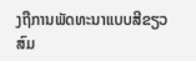ງຖືການພັດທະນາແບບສີຂຽວ ສົມ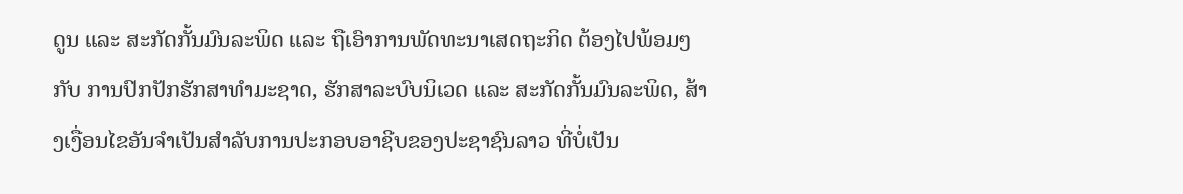ດູນ ແລະ ສະກັດກັ້ນມົນລະພິດ ແລະ ຖືເອົາການພັດທະນາເສດຖະກິດ ຕ້ອງໄປພ້ອມໆກັບ ການປົກປັກຮັກສາທຳມະຊາດ, ຮັກສາລະບົບນິເວດ ແລະ ສະກັດກັ້ນມົນລະພິດ, ສ້າງເງື່ອນໄຂອັນຈຳເປັນສຳລັບການປະກອບອາຊີບຂອງປະຊາຊົນລາວ ທີ່ບໍ່ເປັນ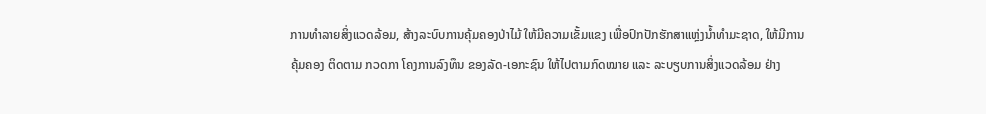ການທຳລາຍສິ່ງແວດລ້ອມ, ສ້າງລະບົບການຄຸ້ມຄອງປ່າໄມ້ ໃຫ້ມີຄວາມເຂັ້ມແຂງ ເພື່ອປົກປັກຮັກສາແຫຼ່ງນ້ຳທຳມະຊາດ, ໃຫ້ມີການຄຸ້ມຄອງ ຕິດຕາມ ກວດກາ ໂຄງການລົງທຶນ ຂອງລັດ-ເອກະຊົນ ໃຫ້ໄປຕາມກົດໝາຍ ແລະ ລະບຽບການສິ່ງແວດລ້ອມ ຢ່າງ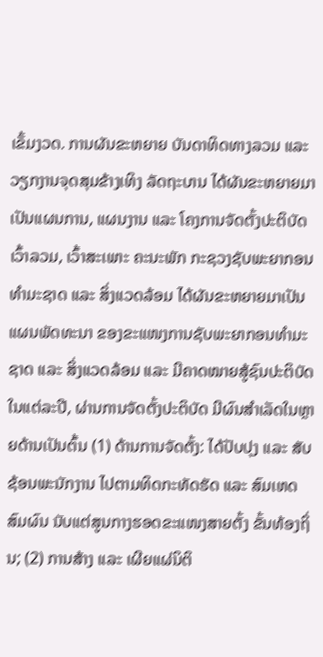ເຂັ້ມງວດ. ການຜັນຂະຫຍາຍ ບັນດາທິດທາງລວມ ແລະ ວຽກງານຈຸດສຸມຂ້າງເທິງ ລັດຖະບານ ໄດ້ຜັນຂະຫຍາຍມາເປັນແຜນການ, ແຜນງານ ແລະ ໂຄງການຈັດຕັ້ງປະຕິບັດ ເວົ້າລວມ, ເວົ້າສະເພາະ ຄະນະພັກ ກະຊວງຊັບພະຍາກອນທໍາມະຊາດ ແລະ ສິ່ງແວດລ້ອມ ໄດ້ຜັນຂະຫຍາຍມາເປັນແຜນພັດທະນາ ຂອງຂະແໜງການຊັບພະຍາກອນທໍາມະຊາດ ແລະ ສິ່ງແວດລ້ອມ ແລະ ມີຄາດໝາຍສູ້ຊົນປະຕິບັດ ໃນແຕ່ລະປີ, ຜ່ານການຈັດຕັ້ງປະຕິບັດ ມີຜົນສໍາເລັດໃນຫຼາຍດ້ານເປັນຕົ້ນ (1) ດ້ານການຈັດຕັ້ງ: ໄດ້ປັບປຸງ ແລະ ສັບຊ້ອນພະນັກງານ ໄປຕາມທິດກະທັດຮັດ ແລະ ສົມເຫດສົມຜົນ ນັບແຕ່ສູນກາງຮອດຂະແໜງສາຍຕັ້ງ ຂັ້ນທ້ອງຖິ່ນ; (2) ການສ້າງ ແລະ ເຜີຍແຜ່ນິຕິ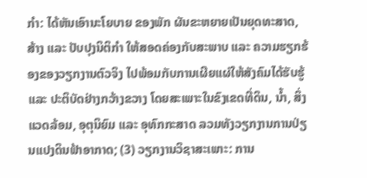ກໍາ: ໄດ້ຫັນເອົານະໂຍບາຍ ຂອງພັກ ຜັນຂະຫຍາຍເປັນຍຸດທະສາດ, ສ້າງ ແລະ ປັບປຸງນິຕິກໍາ ໃຫ້ສອດຄ່ອງກັບສະພາບ ແລະ ຄວາມຮຽກຮ້ອງຂອງວຽກງານຕົວຈິງ ໄປພ້ອມກັບການເຜີຍແຜ່ໃຫ້ສັງຄົມໄດ້ຮັບຮູ້ ແລະ ປະຕິບັດຢ່າງກວ້າງຂວາງ ໂດຍສະເພາະໃນຂົງເຂດທີ່ດິນ, ນໍ້າ, ສິ່ງແວດລ້ອມ, ອຸຕຸນິຍົມ ແລະ ອຸທົກກະສາດ ລວມທັງວຽກງານການປ່ຽນແປງດິນຟ້າອາກາດ; (3) ວຽກງານວິຊາສະເພາະ: ການ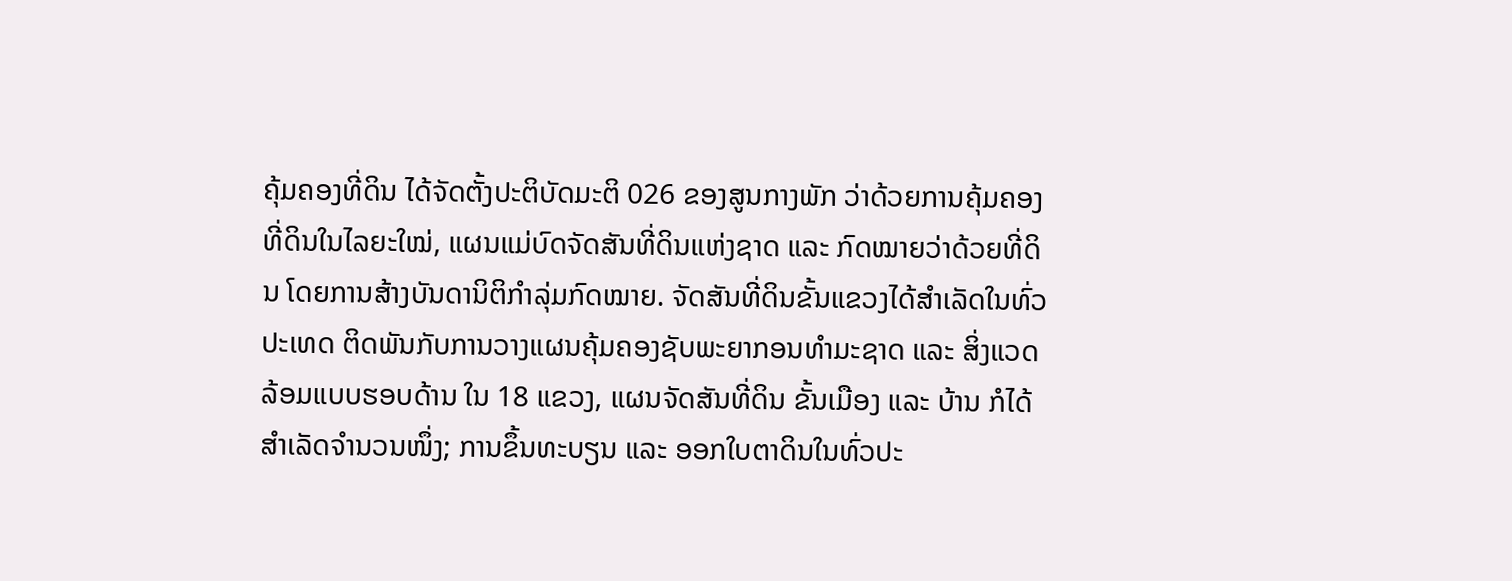ຄຸ້ມຄອງທີ່ດິນ ໄດ້ຈັດຕັ້ງປະຕິບັດມະຕິ 026 ຂອງສູນກາງພັກ ວ່າດ້ວຍການຄຸ້ມຄອງທີ່ດິນໃນໄລຍະໃໝ່, ແຜນແມ່ບົດຈັດສັນທີ່ດິນແຫ່ງຊາດ ແລະ ກົດໝາຍວ່າດ້ວຍທີ່ດິນ ໂດຍການສ້າງບັນດານິຕິກໍາລຸ່ມກົດໝາຍ. ຈັດສັນທີ່ດິນຂັ້ນແຂວງໄດ້ສໍາເລັດໃນທົ່ວປະເທດ ຕິດພັນກັບການວາງແຜນຄຸ້ມຄອງຊັບພະຍາກອນທໍາມະຊາດ ແລະ ສິ່ງແວດລ້ອມແບບຮອບດ້ານ ໃນ 18 ແຂວງ, ແຜນຈັດສັນທີ່ດິນ ຂັ້ນເມືອງ ແລະ ບ້ານ ກໍໄດ້ສໍາເລັດຈໍານວນໜຶ່ງ; ການຂຶ້ນທະບຽນ ແລະ ອອກໃບຕາດິນໃນທົ່ວປະ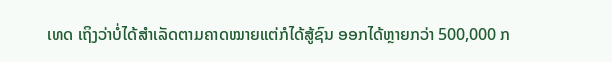ເທດ ເຖິງວ່າບໍ່ໄດ້ສໍາເລັດຕາມຄາດໝາຍແຕ່ກໍໄດ້ສູ້ຊົນ ອອກໄດ້ຫຼາຍກວ່າ 500,000 ກ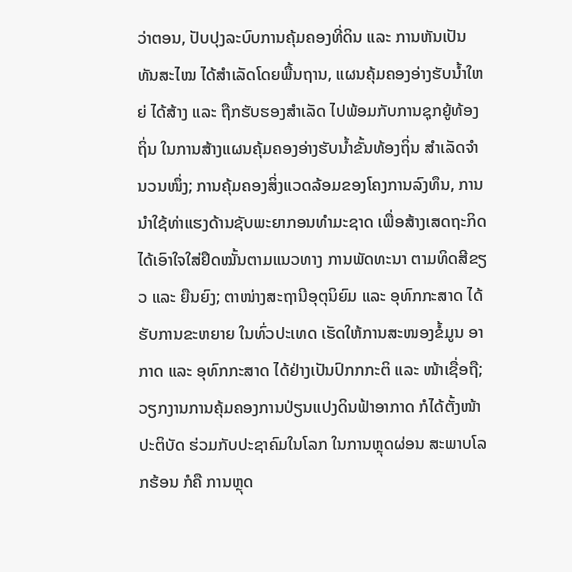ວ່າຕອນ, ປັບປຸງລະບົບການຄຸ້ມຄອງທີ່ດິນ ແລະ ການຫັນເປັນທັນສະໄໝ ໄດ້ສໍາເລັດໂດຍພື້ນຖານ, ແຜນຄຸ້ມຄອງອ່າງຮັບນໍ້າໃຫຍ່ ໄດ້ສ້າງ ແລະ ຖືກຮັບຮອງສໍາເລັດ ໄປພ້ອມກັບການຊຸກຍູ້ທ້ອງຖິ່ນ ໃນການສ້າງແຜນຄຸ້ມຄອງອ່າງຮັບນໍ້າຂັ້ນທ້ອງຖິ່ນ ສໍາເລັດຈໍານວນໜຶ່ງ; ການຄຸ້ມຄອງສິ່ງແວດລ້ອມຂອງໂຄງການລົງທຶນ, ການນໍາໃຊ້ທ່າແຮງດ້ານຊັບພະຍາກອນທໍາມະຊາດ ເພື່ອສ້າງເສດຖະກິດ ໄດ້ເອົາໃຈໃສ່ຢຶດໝັ້ນຕາມແນວທາງ ການພັດທະນາ ຕາມທິດສີຂຽວ ແລະ ຍືນຍົງ; ຕາໜ່າງສະຖານີອຸຕຸນິຍົມ ແລະ ອຸທົກກະສາດ ໄດ້ຮັບການຂະຫຍາຍ ໃນທົ່ວປະເທດ ເຮັດໃຫ້ການສະໜອງຂໍ້ມູນ ອາກາດ ແລະ ອຸທົກກະສາດ ໄດ້ຢ່າງເປັນປົກກກະຕິ ແລະ ໜ້າເຊື່ອຖື; ວຽກງານການຄຸ້ມຄອງການປ່ຽນແປງດິນຟ້າອາກາດ ກໍໄດ້ຕັ້ງໜ້າປະຕິບັດ ຮ່ວມກັບປະຊາຄົມໃນໂລກ ໃນການຫຼຸດຜ່ອນ ສະພາບໂລກຮ້ອນ ກໍຄື ການຫຼຸດ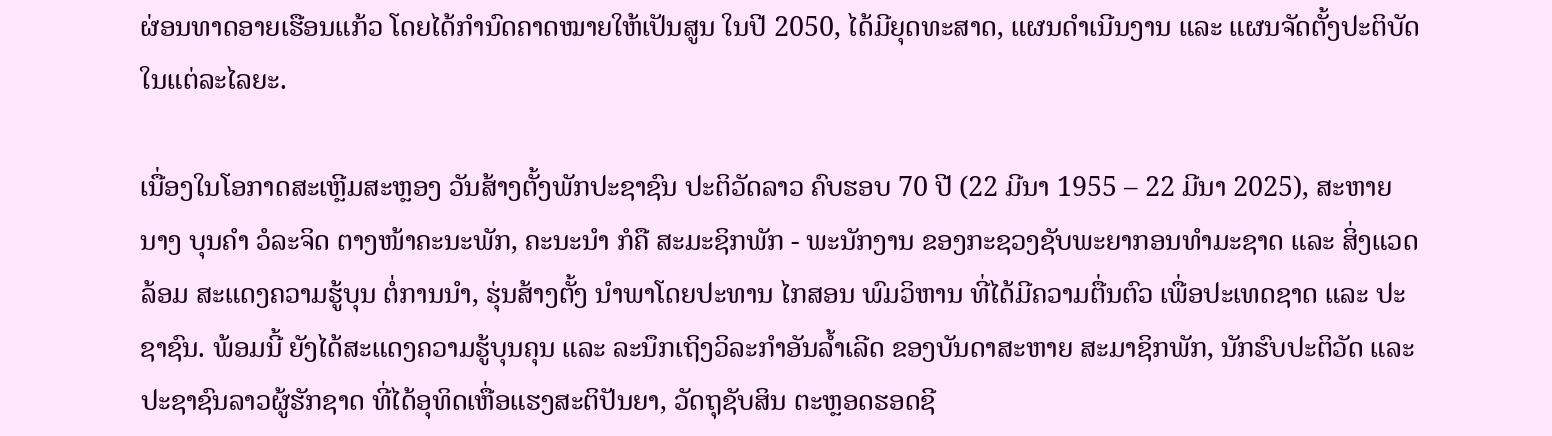ຜ່ອນທາດອາຍເຮືອນແກ້ວ ໂດຍໄດ້ກໍານົດຄາດໝາຍໃຫ້ເປັນສູນ ໃນປີ 2050, ໄດ້ມີຍຸດທະສາດ, ແຜນດໍາເນີນງານ ແລະ ແຜນຈັດຕັ້ງປະຕິບັດໃນແຕ່ລະໄລຍະ.

ເນື່ອງໃນໂອກາດສະເຫຼີມສະຫຼອງ ວັນສ້າງຕັ້ງພັກປະຊາຊົນ ປະຕິວັດລາວ ຄົບຮອບ 70 ປີ (22 ມີນາ 1955 – 22 ມີນາ 2025), ສະຫາຍ ນາງ ບຸນຄໍາ ວໍລະຈິດ ຕາງໜ້າຄະນະພັກ, ຄະນະນໍາ ກໍຄື ສະມະຊິກພັກ - ພະນັກງານ ຂອງກະຊວງຊັບພະຍາກອນທໍາມະຊາດ ແລະ ສິ່ງແວດລ້ອມ ສະແດງຄວາມຮູ້ບຸນ ຕໍ່ການນໍາ, ຮຸ່ນສ້າງຕັ້ງ ນໍາພາໂດຍປະທານ ໄກສອນ ພົມວິຫານ ທີ່ໄດ້ມີຄວາມຕື່ນຕົວ ເພື່ອປະເທດຊາດ ແລະ ປະຊາຊົນ. ພ້ອມນີ້ ຍັງໄດ້ສະແດງຄວາມຮູ້ບຸນຄຸນ ແລະ ລະນຶກເຖິງວິລະກໍາອັນລໍ້າເລີດ ຂອງບັນດາສະຫາຍ ສະມາຊິກພັກ, ນັກຮົບປະຕິວັດ ແລະ ປະຊາຊົນລາວຜູ້ຮັກຊາດ ທີ່ໄດ້ອຸທິດເຫື່ອແຮງສະຕິປັນຍາ, ວັດຖຸຊັບສິນ ຕະຫຼອດຮອດຊີ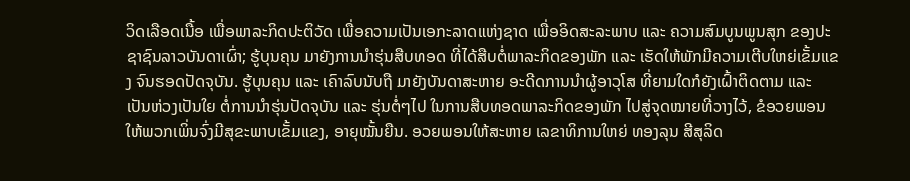ວິດເລືອດເນື້ອ ເພື່ອພາລະກິດປະຕິວັດ ເພື່ອຄວາມເປັນເອກະລາດແຫ່ງຊາດ ເພື່ອອິດສະລະພາບ ແລະ ຄວາມສົມບູນພູນສຸກ ຂອງປະຊາຊົນລາວບັນດາເຜົ່າ; ຮູ້ບຸນຄຸນ ມາຍັງການນໍາຮຸ່ນສືບທອດ ທີ່ໄດ້ສືບຕໍ່ພາລະກິດຂອງພັກ ແລະ ເຮັດໃຫ້ພັກມີຄວາມເຕີບໃຫຍ່ເຂັ້ມແຂງ ຈົນຮອດປັດຈຸບັນ. ຮູ້ບຸນຄຸນ ແລະ ເຄົາລົບນັບຖື ມາຍັງບັນດາສະຫາຍ ອະດີດການນໍາຜູ້ອາວຸໂສ ທີ່ຍາມໃດກໍຍັງເຝົ້າຕິດຕາມ ແລະ ເປັນຫ່ວງເປັນໃຍ ຕໍ່ການນໍາຮຸ່ນປັດຈຸບັນ ແລະ ຮຸ່ນຕໍ່ໆໄປ ໃນການສືບທອດພາລະກິດຂອງພັກ ໄປສູ່ຈຸດໝາຍທີ່ວາງໄວ້, ຂໍອວຍພອນໃຫ້ພວກເພິ່ນຈົ່ງມີສຸຂະພາບເຂັ້ມແຂງ, ອາຍຸໝັ້ນຍືນ. ອວຍພອນໃຫ້ສະຫາຍ ເລຂາທິການໃຫຍ່ ທອງລຸນ ສີສຸລິດ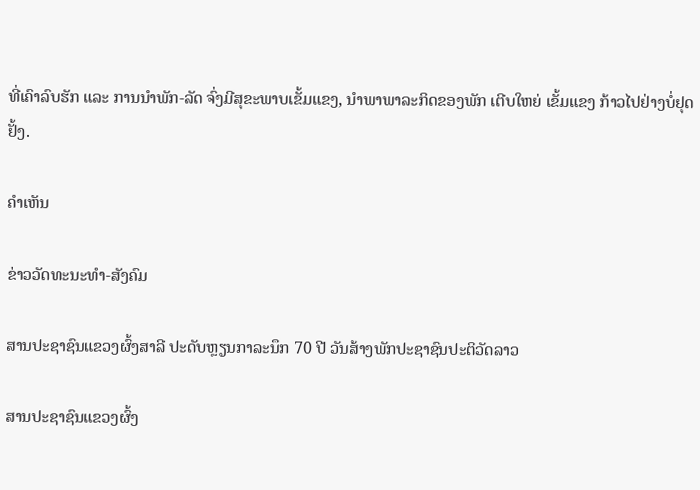ທີ່ເຄົາລົບຮັກ ແລະ ການນໍາພັກ-ລັດ ຈົ່ງມີສຸຂະພາບເຂັ້ມແຂງ, ນໍາພາພາລະກິດຂອງພັກ ເຕີບໃຫຍ່ ເຂັ້ມແຂງ ກ້າວໄປຢ່າງບໍ່ຢຸດຢັ້ງ.

ຄໍາເຫັນ

ຂ່າວວັດທະນະທຳ-ສັງຄົມ

ສານປະຊາຊົນແຂວງຜົ້ງສາລີ ປະດັບຫຼຽນກາລະນຶກ 70 ປີ ວັນສ້າງພັກປະຊາຊົນປະຕິວັດລາວ

ສານປະຊາຊົນແຂວງຜົ້ງ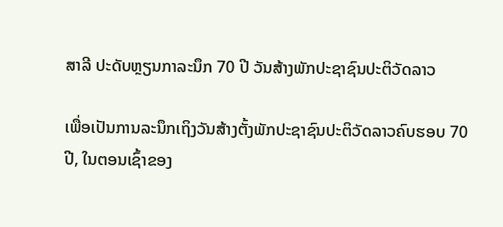ສາລີ ປະດັບຫຼຽນກາລະນຶກ 70 ປີ ວັນສ້າງພັກປະຊາຊົນປະຕິວັດລາວ

ເພື່ອເປັນການລະນຶກເຖິງວັນສ້າງຕັ້ງພັກປະຊາຊົນປະຕິວັດລາວຄົບຮອບ 70 ປີ, ໃນຕອນເຊົ້າຂອງ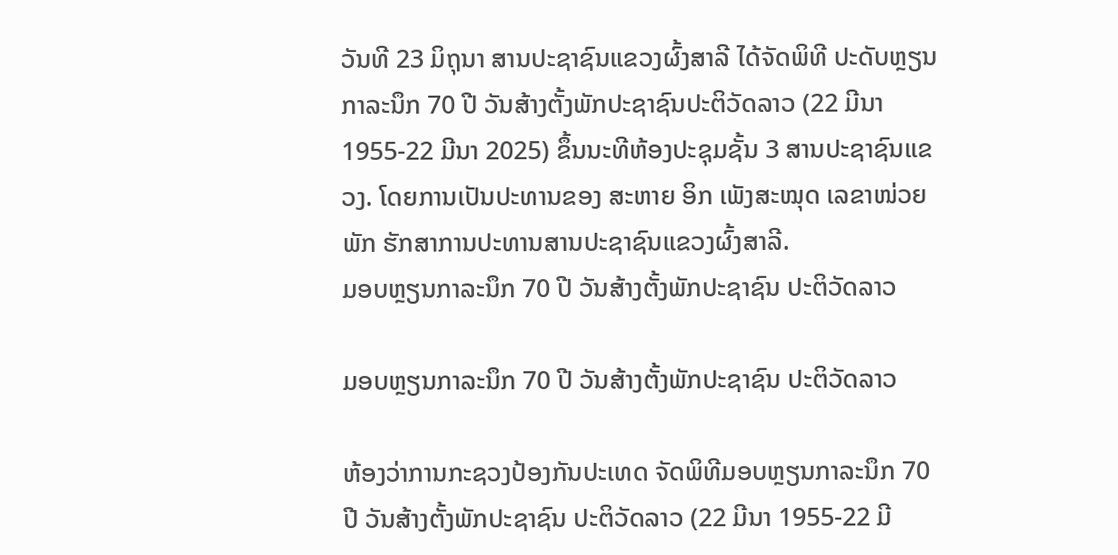ວັນທີ 23 ມິຖຸນາ ສານປະຊາຊົນແຂວງຜົ້ງສາລີ ໄດ້ຈັດພິທີ ປະດັບຫຼຽນກາລະນຶກ 70 ປີ ວັນສ້າງຕັ້ງພັກປະຊາຊົນປະຕິວັດລາວ (22 ມີນາ 1955-22 ມີນາ 2025) ຂຶ້ນນະທີຫ້ອງປະຊຸມຊັ້ນ 3 ສານປະຊາຊົນແຂວງ. ໂດຍການເປັນປະທານຂອງ ສະຫາຍ ອິກ ເພັງສະໝຸດ ເລຂາໜ່ວຍພັກ ຮັກສາການປະທານສານປະຊາຊົນແຂວງຜົ້ງສາລີ.
ມອບຫຼຽນກາລະນຶກ 70 ປີ ວັນສ້າງຕັ້ງພັກປະຊາຊົນ ປະຕິວັດລາວ

ມອບຫຼຽນກາລະນຶກ 70 ປີ ວັນສ້າງຕັ້ງພັກປະຊາຊົນ ປະຕິວັດລາວ

ຫ້ອງວ່າການກະຊວງປ້ອງກັນປະເທດ ຈັດພິທີມອບຫຼຽນກາລະນຶກ 70 ປີ ວັນສ້າງຕັ້ງພັກປະຊາຊົນ ປະຕິວັດລາວ (22 ມີນາ 1955-22 ມີ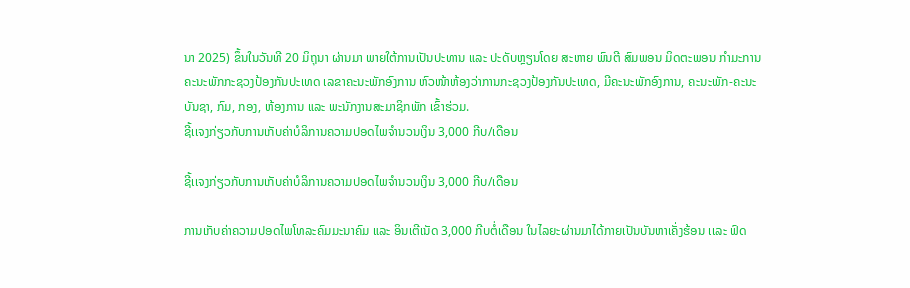ນາ 2025) ຂຶ້ນໃນວັນທີ 20 ມິຖຸນາ ຜ່ານມາ ພາຍໃຕ້ການເປັນປະທານ ແລະ ປະດັບຫຼຽນໂດຍ ສະຫາຍ ພົນຕີ ສົມພອນ ມິດຕະພອນ ກຳມະການຄະນະພັກກະຊວງປ້ອງກັນປະເທດ ເລຂາຄະນະພັກອົງການ ຫົວໜ້າຫ້ອງວ່າການກະຊວງປ້ອງກັນປະເທດ, ມີຄະນະພັກອົງການ, ຄະນະພັກ-ຄະນະບັນຊາ, ກົມ, ກອງ, ຫ້ອງການ ແລະ ພະນັກງານສະມາຊິກພັກ ເຂົ້າຮ່ວມ.
ຊີ້ເເຈງກ່ຽວກັບການເກັບຄ່າບໍລິການຄວາມປອດໄພຈໍານວນເງິນ 3,000 ກີບ/ເດືອນ

ຊີ້ເເຈງກ່ຽວກັບການເກັບຄ່າບໍລິການຄວາມປອດໄພຈໍານວນເງິນ 3,000 ກີບ/ເດືອນ

ການເກັບຄ່າຄວາມປອດໄພໂທລະຄົມມະນາຄົມ ແລະ ອິນເຕີເນັດ 3,000 ກີບຕໍ່ເດືອນ ໃນໄລຍະຜ່ານມາໄດ້ກາຍເປັນບັນຫາເຄັ່ງຮ້ອນ ເເລະ ຟົດ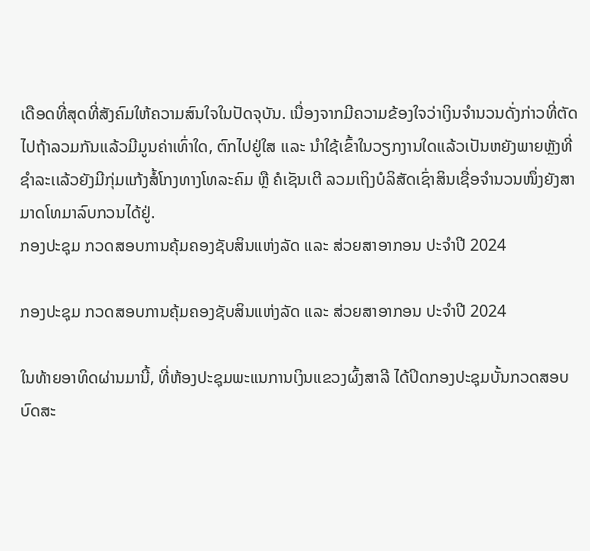ເດືອດທີ່ສຸດທີ່ສັງຄົມໃຫ້ຄວາມສົນໃຈໃນປັດຈຸບັນ. ເນື່ອງຈາກມີຄວາມຂ້ອງໃຈວ່າເງິນຈໍານວນດັ່ງກ່າວທີ່ຕັດໄປຖ້າລວມກັນເເລ້ວມີມູນຄ່າເທົ່າໃດ, ຕົກໄປຢູ່ໃສ ເເລະ ນໍາໃຊ້ເຂົ້າໃນວຽກງານໃດເເລ້ວເປັນຫຍັງພາຍຫຼັງທີ່ຊໍາລະເເລ້ວຍັງມີກຸ່ມແກ້ງສໍ້ໂກງທາງໂທລະຄົມ ຫຼື ຄໍເຊັນເຕີ ລວມເຖິງບໍລິສັດເຊົ່າສິນເຊື່ອຈໍານວນໜຶ່ງຍັງສາມາດໂທມາລົບກວນໄດ້ຢູ່.
ກອງປະຊຸມ ກວດສອບການຄຸ້ມຄອງຊັບສິນແຫ່ງລັດ ແລະ ສ່ວຍສາອາກອນ ປະຈຳປີ 2024

ກອງປະຊຸມ ກວດສອບການຄຸ້ມຄອງຊັບສິນແຫ່ງລັດ ແລະ ສ່ວຍສາອາກອນ ປະຈຳປີ 2024

ໃນທ້າຍອາທິດຜ່ານມານີ້, ທີ່ຫ້ອງປະຊຸມພະແນການເງິນແຂວງຜົ້ງສາລີ ໄດ້ປິດກອງປະຊຸມບັ້ນກວດສອບບົດສະ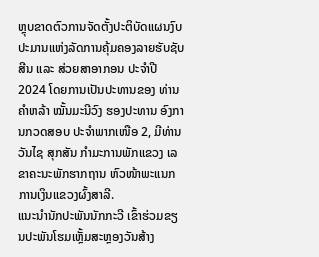ຫຼຸບຂາດຕົວການຈັດຕັ້ງປະຕິບັດແຜນງົບປະມານແຫ່ງລັດການຄຸ້ມຄອງລາຍຮັບຊັບສີນ ແລະ ສ່ວຍສາອາກອນ ປະຈຳປີ 2024 ໂດຍການເປັນປະທານຂອງ ທ່ານ ຄໍາຫລ້າ ໝັ້ນມະນີວົງ ຮອງປະທານ ອົງການກວດສອບ ປະຈຳພາກເໜືອ 2, ມີທ່ານ ວັນໄຊ ສຸກສັນ ກໍາມະການພັກແຂວງ ເລຂາຄະນະພັກຮາກຖານ ຫົວໜ້າພະແນກການເງິນແຂວງຜົ້ງສາລີ.
ແນະນໍານັກປະພັນນັກກະວີ ເຂົ້າຮ່ວມຂຽນປະພັນໂຮມເຫຼັ້ມສະຫຼອງວັນສ້າງ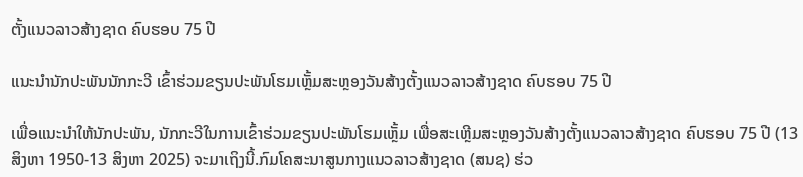ຕັ້ງແນວລາວສ້າງຊາດ ຄົບຮອບ 75 ປີ

ແນະນໍານັກປະພັນນັກກະວີ ເຂົ້າຮ່ວມຂຽນປະພັນໂຮມເຫຼັ້ມສະຫຼອງວັນສ້າງຕັ້ງແນວລາວສ້າງຊາດ ຄົບຮອບ 75 ປີ

ເພື່ອແນະນໍາໃຫ້ນັກປະພັນ, ນັກກະວີໃນການເຂົ້າຮ່ວມຂຽນປະພັນໂຮມເຫຼັ້ມ ເພື່ອສະເຫຼີມສະຫຼອງວັນສ້າງຕັ້ງແນວລາວສ້າງຊາດ ຄົບຮອບ 75 ປີ (13 ສິງຫາ 1950-13 ສິງຫາ 2025) ຈະມາເຖິງນີ້.ກົມໂຄສະນາສູນກາງແນວລາວສ້າງຊາດ (ສນຊ) ຮ່ວ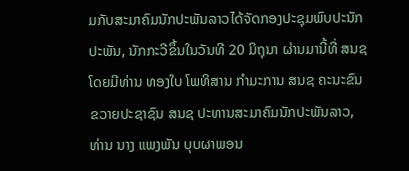ມກັບສະມາຄົມນັກປະພັນລາວໄດ້ຈັດກອງປະຊຸມພົບປະນັກປະພັນ, ນັກກະວີຂຶ້ນໃນວັນທີ 20 ມິຖຸນາ ຜ່ານມານີ້ທີ່ ສນຊ ໂດຍມີທ່ານ ທອງໃບ ໂພທິສານ ກໍາມະການ ສນຊ ຄະນະຂົນຂວາຍປະຊາຊົນ ສນຊ ປະທານສະມາຄົມນັກປະພັນລາວ, ທ່ານ ນາງ ແພງພັນ ບຸບຜາພອນ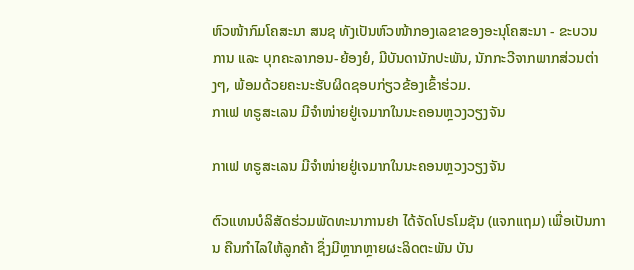ຫົວໜ້າກົມໂຄສະນາ ສນຊ ທັງເປັນຫົວໜ້າກອງເລຂາຂອງອະນຸໂຄສະນາ - ຂະບວນການ ແລະ ບຸກຄະລາກອນ-ຍ້ອງຍໍ, ມີບັນດານັກປະພັນ, ນັກກະວີຈາກພາກສ່ວນຕ່າງໆ, ພ້ອມດ້ວຍຄະນະຮັບຜິດຊອບກ່ຽວຂ້ອງເຂົ້າຮ່ວມ.
ກາເຟ ທຣູສະເລນ ມີຈຳໜ່າຍຢູ່ເຈມາກໃນນະຄອນຫຼວງວຽງຈັນ

ກາເຟ ທຣູສະເລນ ມີຈຳໜ່າຍຢູ່ເຈມາກໃນນະຄອນຫຼວງວຽງຈັນ

ຕົວແທນບໍລິສັດຮ່ວມພັດທະນາການຢາ ໄດ້ຈັດໂປຣໂມຊັນ (ແຈກແຖມ) ເພື່ອເປັນການ ຄືນກຳໄລໃຫ້ລູກຄ້າ ຊຶ່ງມີຫຼາກຫຼາຍຜະລິດຕະພັນ ບັນ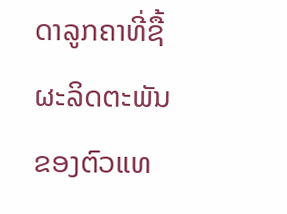ດາລູກຄາທີ່ຊື້ຜະລິດຕະພັນຂອງຕົວແທ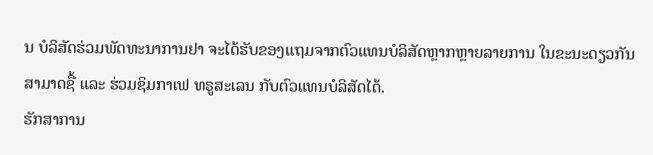ນ ບໍລິສັດຮ່ວມພັດທະນາການຢາ ຈະໄດ້ຮັບຂອງແຖມຈາກຕົວແທນບໍລິສັດຫຼາກຫຼາຍລາຍການ ໃນຂະນະດຽວກັນສາມາດຊື້ ແລະ ຮ່ວມຊິມກາເຟ ທຣູສະເລນ ກັບຕົວແທນບໍລິສັດໄດ້.
ຮັກສາການ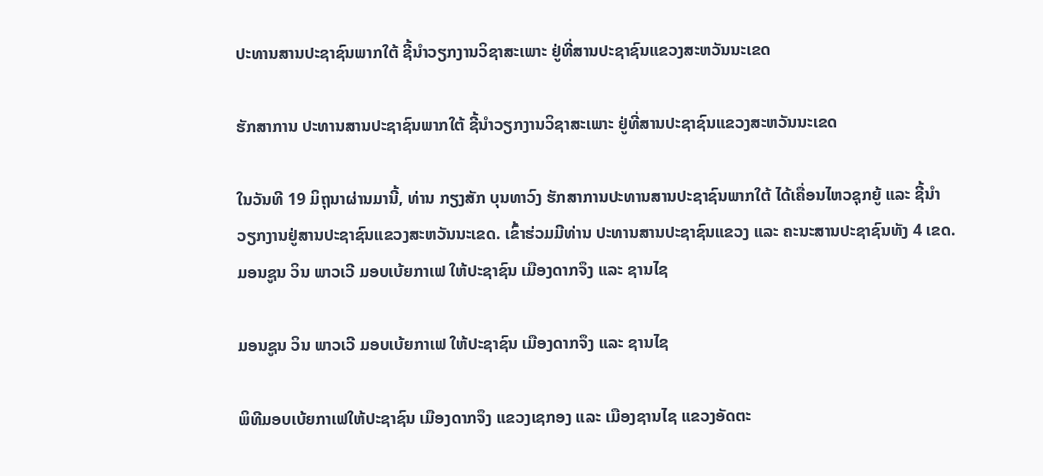ປະທານສານປະຊາຊົນພາກໃຕ້ ຊີ້ນໍາວຽກງານວິຊາສະເພາະ ຢູ່ທີ່ສານປະຊາຊົນແຂວງສະຫວັນນະເຂດ

ຮັກສາການ ປະທານສານປະຊາຊົນພາກໃຕ້ ຊີ້ນໍາວຽກງານວິຊາສະເພາະ ຢູ່ທີ່ສານປະຊາຊົນແຂວງສະຫວັນນະເຂດ

ໃນວັນທີ 19 ມິຖຸນາຜ່ານມານີ້, ທ່ານ ກຽງສັກ ບຸນທາວົງ ຮັກສາການປະທານສານປະຊາຊົນພາກໃຕ້ ໄດ້ເຄື່ອນໄຫວຊຸກຍູ້ ແລະ ຊີ້ນໍາວຽກງານຢູ່ສານປະຊາຊົນແຂວງສະຫວັນນະເຂດ. ເຂົ້າຮ່ວມມີທ່ານ ປະທານສານປະຊາຊົນແຂວງ ແລະ ຄະນະສານປະຊາຊົນທັງ 4 ເຂດ.
ມອນຊູນ ວິນ ພາວເວີ ມອບເບ້ຍກາເຟ ໃຫ້ປະຊາຊົນ ເມືອງດາກຈຶງ ແລະ ຊານໄຊ

ມອນຊູນ ວິນ ພາວເວີ ມອບເບ້ຍກາເຟ ໃຫ້ປະຊາຊົນ ເມືອງດາກຈຶງ ແລະ ຊານໄຊ

ພິທີມອບເບ້ຍກາເຟໃຫ້ປະຊາຊົນ ເມືອງດາກຈຶງ ແຂວງເຊກອງ ແລະ ເມືອງຊານໄຊ ແຂວງອັດຕະ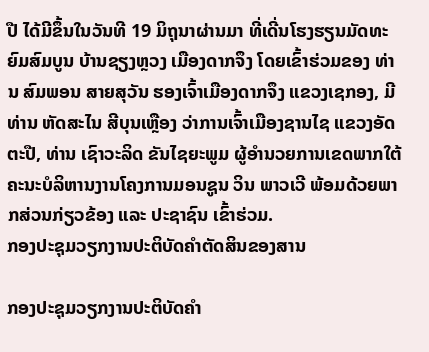ປື ໄດ້ມີຂຶ້ນໃນວັນທີ 19 ມິຖຸນາຜ່ານມາ ທີ່ເດີ່ນໂຮງຮຽນມັດທະຍົມສົມບູນ ບ້ານຊຽງຫຼວງ ເມືອງດາກຈຶງ ໂດຍເຂົ້າຮ່ວມຂອງ ທ່ານ ສົມພອນ ສາຍສຸວັນ ຮອງເຈົ້າເມືອງດາກຈຶງ ແຂວງເຊກອງ, ມີທ່ານ ຫັດສະໄນ ສີບຸນເຫຼືອງ ວ່າການເຈົ້າເມືອງຊານໄຊ ແຂວງອັດຕະປື, ທ່ານ ເຊົາວະລິດ ຂັນໄຊຍະພູມ ຜູ້ອຳນວຍການເຂດພາກໃຕ້ ຄະນະບໍລິຫານງານໂຄງການມອນຊູນ ວິນ ພາວເວີ ພ້ອມດ້ວຍພາກສ່ວນກ່ຽວຂ້ອງ ແລະ ປະຊາຊົນ ເຂົ້າຮ່ວມ.
ກອງປະຊຸມວຽກງານປະຕິບັດຄຳຕັດສິນຂອງສານ

ກອງປະຊຸມວຽກງານປະຕິບັດຄຳ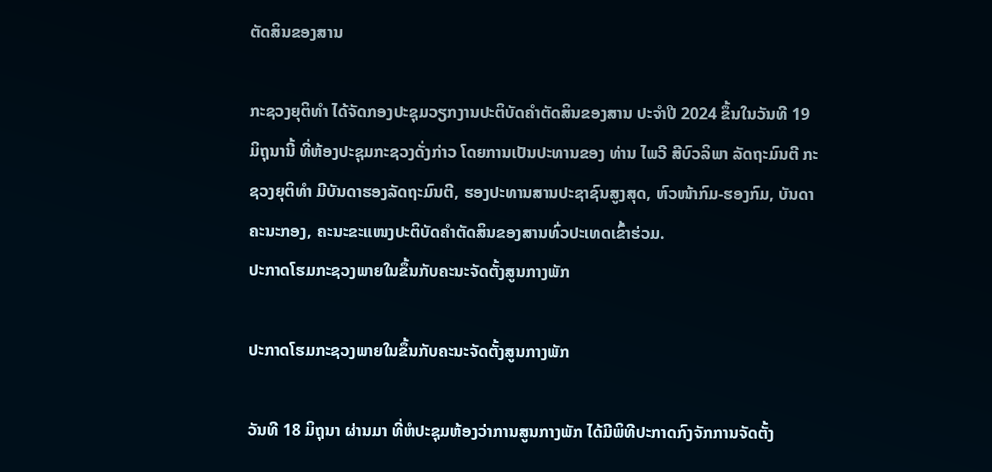ຕັດສິນຂອງສານ

ກະຊວງຍຸຕິທຳ ໄດ້ຈັດກອງປະຊຸມວຽກງານປະຕິບັດຄຳຕັດສິນຂອງສານ ປະຈຳປີ 2024 ຂຶ້ນໃນວັນທີ 19 ມິຖຸນານີ້ ທີ່ຫ້ອງປະຊຸມກະຊວງດັ່ງກ່າວ ໂດຍການເປັນປະທານຂອງ ທ່ານ ໄພວີ ສີບົວລິພາ ລັດຖະມົນຕີ ກະຊວງຍຸຕິທຳ ມີບັນດາຮອງລັດຖະມົນຕີ, ຮອງປະທານສານປະຊາຊົນສູງສຸດ, ຫົວໜ້າກົມ-ຮອງກົມ, ບັນດາຄະນະກອງ, ຄະນະຂະແໜງປະຕິບັດຄຳຕັດສິນຂອງສານທົ່ວປະເທດເຂົ້າຮ່ວມ.
ປະກາດໂຮມກະຊວງພາຍໃນຂຶ້ນກັບຄະນະຈັດຕັ້ງສູນກາງພັກ

ປະກາດໂຮມກະຊວງພາຍໃນຂຶ້ນກັບຄະນະຈັດຕັ້ງສູນກາງພັກ

ວັນທີ 18 ມິຖຸນາ ຜ່ານມາ ທີ່ຫໍປະຊຸມຫ້ອງວ່າການສູນກາງພັກ ໄດ້ມີພິທີປະກາດກົງຈັກການຈັດຕັ້ງ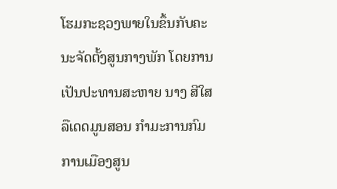ໂຮມກະຊວງພາຍໃນຂຶ້ນກັບຄະນະຈັດຕັ້ງສູນກາງພັກ ໂດຍການເປັນປະທານສະຫາຍ ນາງ ສີໃສ ລືເດດມູນສອນ ກໍາມະການກົມການເມືອງສູນ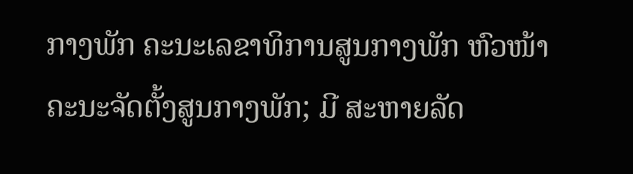ກາງພັກ ຄະນະເລຂາທິການສູນກາງພັກ ຫົວໜ້າຄະນະຈັດຕັ້ງສູນກາງພັກ; ມີ ສະຫາຍລັດ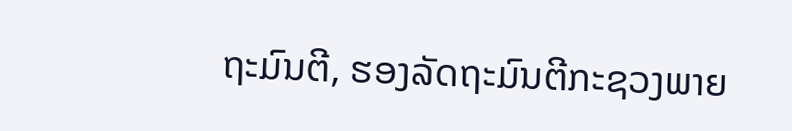ຖະມົນຕີ, ຮອງລັດຖະມົນຕີກະຊວງພາຍ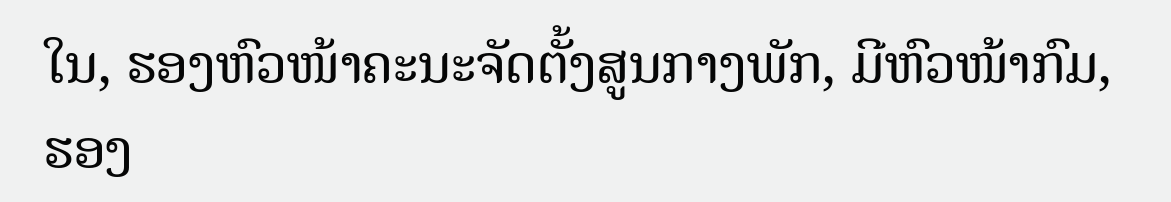ໃນ, ຮອງຫົວໜ້າຄະນະຈັດຕັ້ງສູນກາງພັກ, ມີຫົວໜ້າກົມ, ຮອງ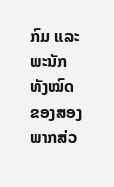ກົມ ແລະພະນັກທັງໝົດຂອງສອງພາກສ່ວ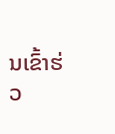ນເຂົ້າຮ່ວ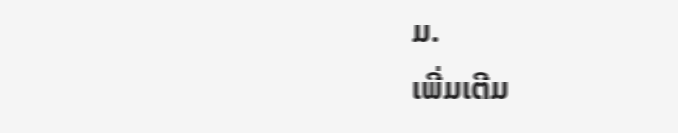ມ.
ເພີ່ມເຕີມ